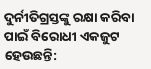ଦୁର୍ନୀତିଗ୍ରସ୍ତଙ୍କୁ ରକ୍ଷା କରିବା ପାଇଁ ବିରୋଧୀ ଏକଜୁଟ ହେଉଛନ୍ତି: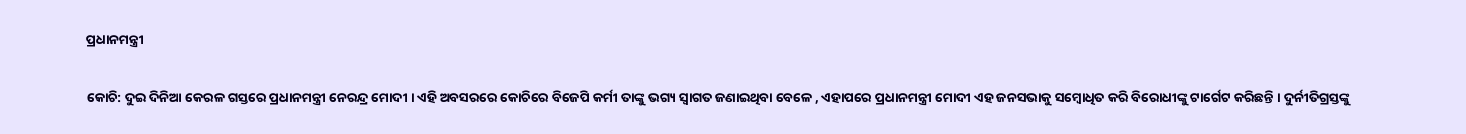ପ୍ରଧାନମନ୍ତ୍ରୀ

କୋଚି: ଦୁଇ ଦିନିଆ କେରଳ ଗସ୍ତରେ ପ୍ରଧାନମନ୍ତ୍ରୀ ନେରନ୍ଦ୍ର ମୋଦୀ । ଏହି ଅବସରରେ କୋଚିରେ ବିଜେପି କର୍ମୀ ତାଙ୍କୁ ଭଗ୍ୟ ସ୍ୱାଗତ ଜଣାଇଥିବା ବେଳେ , ଏହାପରେ ପ୍ରଧାନମନ୍ତ୍ରୀ ମୋଦୀ ଏହ ଜନସଭାକୁ ସମ୍ୱୋଧିତ କରି ବିରୋଧୀଙ୍କୁ ଟାର୍ଗେଟ କରିଛନ୍ତି । ଦୁର୍ନୀତିଗ୍ରସ୍ତଙ୍କୁ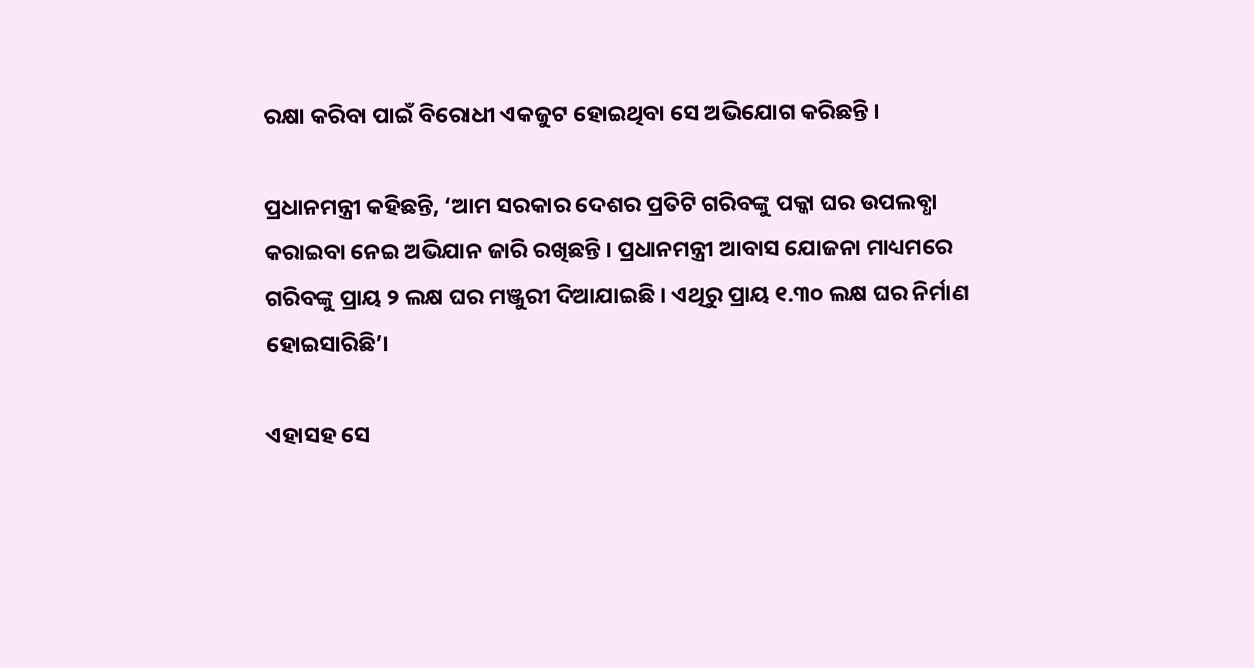ରକ୍ଷା କରିବା ପାଇଁ ବିରୋଧୀ ଏକଜୁଟ ହୋଇଥିବା ସେ ଅଭିଯୋଗ କରିଛନ୍ତି ।

ପ୍ରଧାନମନ୍ତ୍ରୀ କହିଛନ୍ତି, ‘ଆମ ସରକାର ଦେଶର ପ୍ରତିଟି ଗରିବଙ୍କୁ ପକ୍କା ଘର ଉପଲବ୍ଧା କରାଇବା ନେଇ ଅଭିଯାନ ଜାରି ରଖିଛନ୍ତି । ପ୍ରଧାନମନ୍ତ୍ରୀ ଆବାସ ଯୋଜନା ମାଧ୍ୟମରେ ଗରିବଙ୍କୁ ପ୍ରାୟ ୨ ଲକ୍ଷ ଘର ମଞ୍ଜୁରୀ ଦିଆଯାଇଛି । ଏଥିରୁ ପ୍ରାୟ ୧.୩୦ ଲକ୍ଷ ଘର ନିର୍ମାଣ ହୋଇସାରିଛି’।

ଏହାସହ ସେ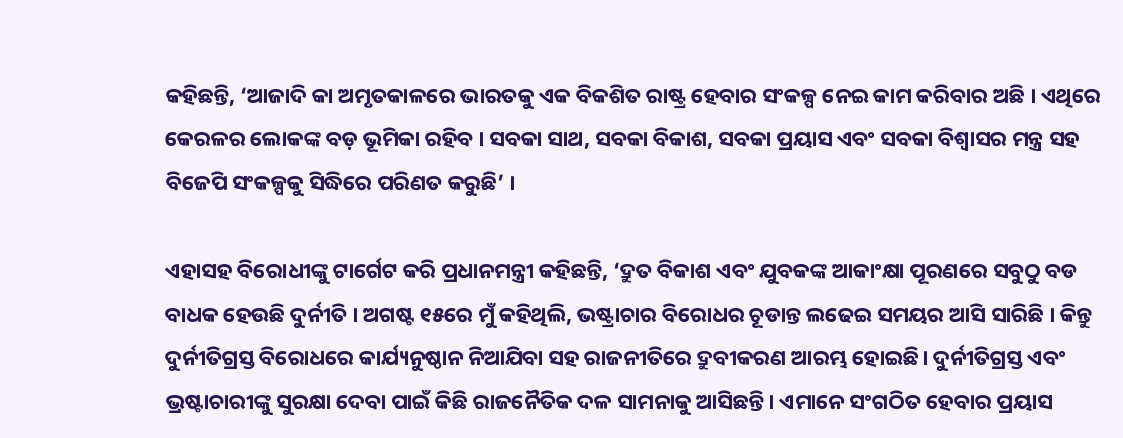କହିଛନ୍ତି, ‘ଆଜାଦି କା ଅମୃତକାଳରେ ଭାରତକୁ ଏକ ବିକଶିତ ରାଷ୍ଟ୍ର ହେବାର ସଂକଳ୍ପ ନେଇ କାମ କରିବାର ଅଛି । ଏଥିରେ କେରଳର ଲୋକଙ୍କ ବଡ଼ ଭୂମିକା ରହିବ । ସବକା ସାଥ, ସବକା ବିକାଶ, ସବକା ପ୍ରୟାସ ଏବଂ ସବକା ବିଶ୍ୱାସର ମନ୍ତ୍ର ସହ ବିଜେପି ସଂକଳ୍ପକୁ ସିଦ୍ଧିରେ ପରିଣତ କରୁଛି’ ।

ଏହାସହ ବିରୋଧୀଙ୍କୁ ଟାର୍ଗେଟ କରି ପ୍ରଧାନମନ୍ତ୍ରୀ କହିଛନ୍ତି, ‘ଦ୍ରୁତ ବିକାଶ ଏବଂ ଯୁବକଙ୍କ ଆକାଂକ୍ଷା ପୂରଣରେ ସବୁଠୁ ବଡ ବାଧକ ହେଉଛି ଦୁର୍ନୀତି । ଅଗଷ୍ଟ ୧୫ରେ ମୁଁ କହିଥିଲି, ଭଷ୍ଟ୍ରାଚାର ବିରୋଧର ଚୂଡାନ୍ତ ଲଢେଇ ସମୟର ଆସି ସାରିଛି । କିନ୍ତୁ ଦୁର୍ନୀତିଗ୍ରସ୍ତ ବିରୋଧରେ କାର୍ଯ୍ୟନୁଷ୍ଠାନ ନିଆଯିବା ସହ ରାଜନୀତିରେ ଦ୍ରୁବୀକରଣ ଆରମ୍ଭ ହୋଇଛି। ଦୁର୍ନୀତିଗ୍ରସ୍ତ ଏବଂ ଭ୍ରଷ୍ଟାଚାରୀଙ୍କୁ ସୁରକ୍ଷା ଦେବା ପାଇଁ କିଛି ରାଜନୈତିକ ଦଳ ସାମନାକୁ ଆସିଛନ୍ତି। ଏମାନେ ସଂଗଠିତ ହେବାର ପ୍ରୟାସ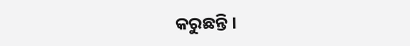କରୁଛନ୍ତି।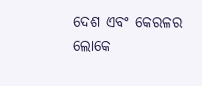ଦେଶ ଏବଂ କେରଳର ଲୋକେ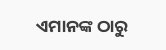ଏମାନଙ୍କ ଠାରୁ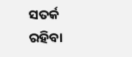ସତର୍କ ରହିବା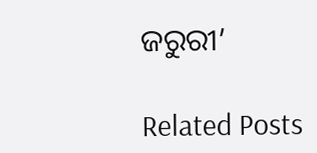ଜରୁରୀ’

Related Posts